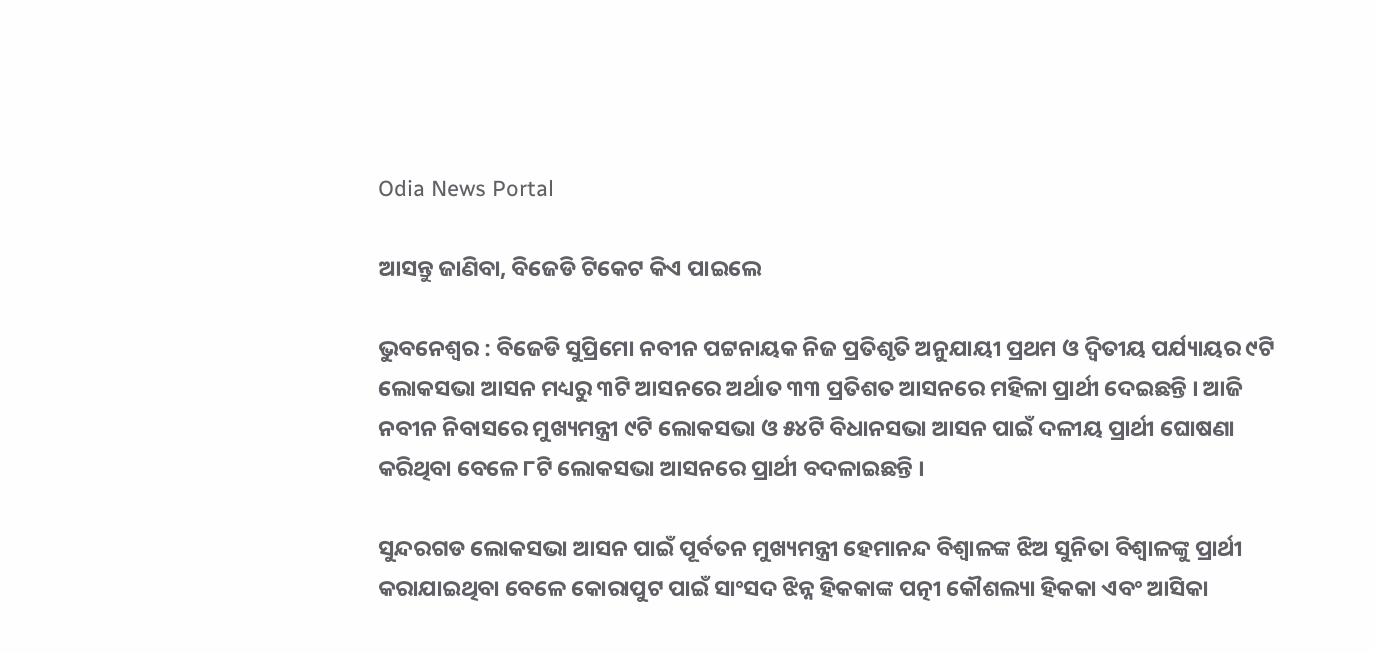Odia News Portal

ଆସନ୍ତୁ ଜାଣିବା, ବିଜେଡି ଟିକେଟ କିଏ ପାଇଲେ

ଭୁବନେଶ୍ବର : ବିଜେଡି ସୁପ୍ରିମୋ ନବୀନ ପଟ୍ଟନାୟକ ନିଜ ପ୍ରତିଶୃତି ଅନୁଯାୟୀ ପ୍ରଥମ ଓ ଦ୍ବିତୀୟ ପର୍ଯ୍ୟାୟର ୯ଟି ଲୋକସଭା ଆସନ ମଧ୍ୟରୁ ୩ଟି ଆସନରେ ଅର୍ଥାତ ୩୩ ପ୍ରତିଶତ ଆସନରେ ମହିଳା ପ୍ରାର୍ଥୀ ଦେଇଛନ୍ତି । ଆଜି ନବୀନ ନିବାସରେ ମୁଖ୍ୟମନ୍ତ୍ରୀ ୯ଟି ଲୋକସଭା ଓ ୫୪ଟି ବିଧାନସଭା ଆସନ ପାଇଁ ଦଳୀୟ ପ୍ରାର୍ଥୀ ଘୋଷଣା କରିଥିବା ବେଳେ ୮ଟି ଲୋକସଭା ଆସନରେ ପ୍ରାର୍ଥୀ ବଦଳାଇଛନ୍ତି ।

ସୁନ୍ଦରଗଡ ଲୋକସଭା ଆସନ ପାଇଁ ପୂର୍ବତନ ମୁଖ୍ୟମନ୍ତ୍ରୀ ହେମାନନ୍ଦ ବିଶ୍ବାଳଙ୍କ ଝିଅ ସୁନିତା ବିଶ୍ବାଳଙ୍କୁ ପ୍ରାର୍ଥୀ କରାଯାଇଥିବା ବେଳେ କୋରାପୁଟ ପାଇଁ ସାଂସଦ ଝିନ୍ନ ହିକକାଙ୍କ ପତ୍ନୀ କୌଶଲ୍ୟା ହିକକା ଏବଂ ଆସିକା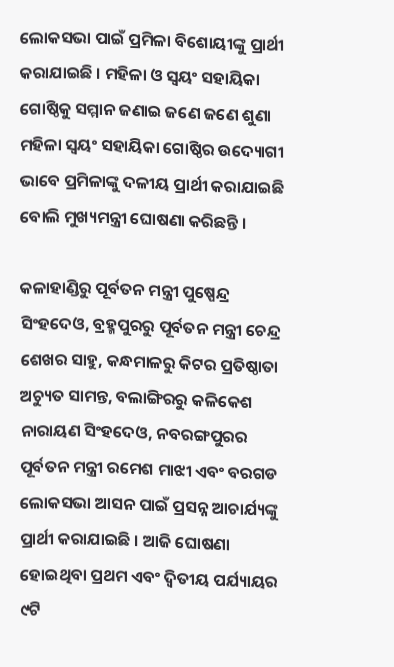ଲୋକସଭା ପାଇଁ ପ୍ରମିଳା ବିଶୋୟୀଙ୍କୁ ପ୍ରାର୍ଥୀ କରାଯାଇଛି । ମହିଳା ଓ ସ୍ବୟଂ ସହାୟିକା ଗୋଷ୍ଠିକୁ ସମ୍ମାନ ଜଣାଇ ଜଣେ ଜଣେ ଶୁଣା ମହିଳା ସ୍ବୟଂ ସହାୟିକା ଗୋଷ୍ଠିର ଉଦ୍ୟୋଗୀ ଭାବେ ପ୍ରମିଳାଙ୍କୁ ଦଳୀୟ ପ୍ରାର୍ଥୀ କରାଯାଇଛି ବୋଲି ମୁଖ୍ୟମନ୍ତ୍ରୀ ଘୋଷଣା କରିଛନ୍ତି ।

କଳାହାଣ୍ଡିରୁ ପୂର୍ବତନ ମନ୍ତ୍ରୀ ପୁଷ୍ପେନ୍ଦ୍ର ସିଂହଦେଓ, ବ୍ରହ୍ମପୁରରୁ ପୂର୍ବତନ ମନ୍ତ୍ରୀ ଚେନ୍ଦ୍ର ଶେଖର ସାହୁ, କନ୍ଧମାଳରୁ କିଟର ପ୍ରତିଷ୍ଠାତା ଅଚ୍ୟୁତ ସାମନ୍ତ, ବଲାଙ୍ଗିରରୁ କଳିକେଶ ନାରାୟଣ ସିଂହଦେଓ, ନବରଙ୍ଗପୁରର ପୂର୍ବତନ ମନ୍ତ୍ରୀ ରମେଶ ମାଝୀ ଏବଂ ବରଗଡ ଲୋକସଭା ଆସନ ପାଇଁ ପ୍ରସନ୍ନ ଆଚାର୍ଯ୍ୟଙ୍କୁ ପ୍ରାର୍ଥୀ କରାଯାଇଛି । ଆଜି ଘୋଷଣା ହୋଇଥିବା ପ୍ରଥମ ଏବଂ ଦ୍ବିତୀୟ ପର୍ଯ୍ୟାୟର ୯ଟି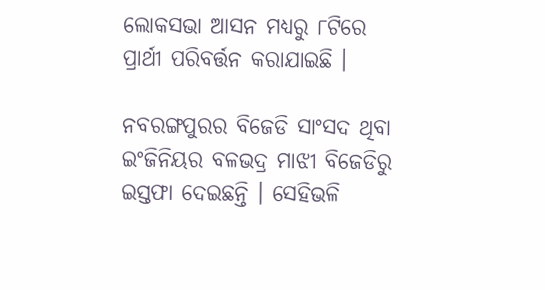ଲୋକସଭା ଆସନ ମଧ୍ୟରୁ ୮ଟିରେ ପ୍ରାର୍ଥୀ ପରିବର୍ତ୍ତନ କରାଯାଇଛି ।

ନବରଙ୍ଗପୁରର ବିଜେଡି ସାଂସଦ ଥିବା ଇଂଜିନିୟର ବଳଭଦ୍ର ମାଝୀ ବିଜେଡିରୁ ଇସ୍ତଫା ଦେଇଛନ୍ତି । ସେହିଭଳି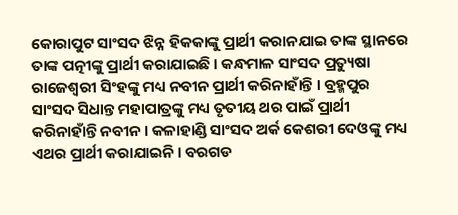କୋରାପୁଟ ସାଂସଦ ଝିନ୍ନ ହିକକାଙ୍କୁ ପ୍ରାର୍ଥୀ କରାନଯାଇ ତାଙ୍କ ସ୍ଥାନରେ ତାଙ୍କ ପତ୍ନୀଙ୍କୁ ପ୍ରାର୍ଥୀ କରାଯାଇଛି । କନ୍ଧମାଳ ସାଂସଦ ପ୍ରତ୍ୟୁଷା ରାଜେଶ୍ବରୀ ସିଂହଙ୍କୁ ମଧ୍ୟ ନବୀନ ପ୍ରାର୍ଥୀ କରିନାହାଁନ୍ତି । ବ୍ରହ୍ମପୁର ସାଂସଦ ସିଧାନ୍ତ ମହାପାତ୍ରଙ୍କୁ ମଧ୍ୟ ତୃତୀୟ ଥର ପାଇଁ ପ୍ରାର୍ଥୀ କରିନାହାଁନ୍ତି ନବୀନ । କଳାହାଣ୍ଡି ସାଂସଦ ଅର୍କ କେଶରୀ ଦେଓଙ୍କୁ ମଧ୍ୟ ଏଥର ପ୍ରାର୍ଥୀ କରାଯାଇନି । ବରଗଡ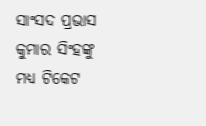ସାଂସଦ ପ୍ରଭାସ କୁମାର ସିଂହଙ୍କୁ ମଧ୍ୟ ଟିକେଟ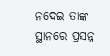ନଦେଇ ତାଙ୍କ ସ୍ଥାନରେ ପ୍ରସନ୍ନ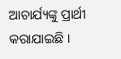ଆଚାର୍ଯ୍ୟଙ୍କୁ ପ୍ରାର୍ଥୀ କରାଯାଇଛି ।